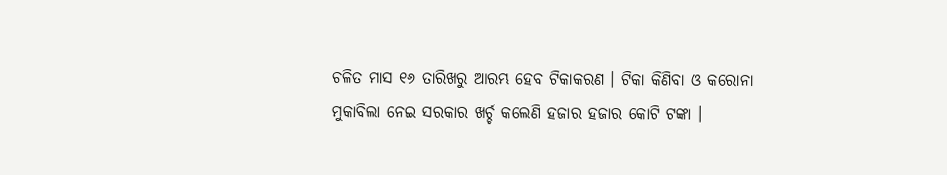ଚଳିତ ମାସ ୧୬ ତାରିଖରୁ ଆରମ୍ଭ ହେବ ଟିକାକରଣ । ଟିକା କିଣିବା ଓ କରୋନା ମୁକାବିଲା ନେଇ ସରକାର ଖର୍ଚ୍ଚ କଲେଣି ହଜାର ହଜାର କୋଟି ଟଙ୍କା ।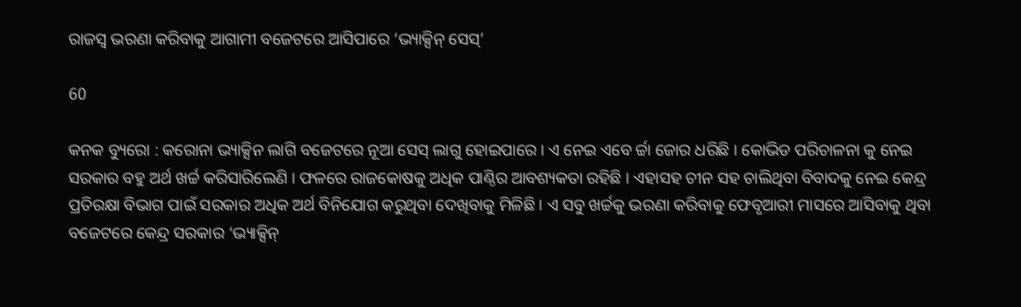ରାଜସ୍ୱ ଭରଣା କରିବାକୁ ଆଗାମୀ ବଜେଟରେ ଆସିପାରେ ‘ଭ୍ୟାକ୍ସିନ୍ ସେସ୍’

60

କନକ ବ୍ୟୁରୋ : କରୋନା ଭ୍ୟାକ୍ସିନ ଲାଗି ବଜେଟରେ ନୂଆ ସେସ୍ ଲାଗୁ ହୋଇପାରେ । ଏ ନେଇ ଏବେ ର୍ଚ୍ଚା ଜୋର ଧରିଛି । କୋଭିଡ ପରିଚାଳନା କୁ ନେଇ ସରକାର ବହୁ ଅର୍ଥ ଖର୍ଚ୍ଚ କରିସାରିଲେଣି । ଫଳରେ ରାଜକୋଷକୁ ଅଧିକ ପାଣ୍ଠିର ଆବଶ୍ୟକତା ରହିଛି । ଏହାସହ ଚୀନ ସହ ଚାଲିଥିବା ବିବାଦକୁ ନେଇ କେନ୍ଦ୍ର ପ୍ରତିରକ୍ଷା ବିଭାଗ ପାଇଁ ସରକାର ଅଧିକ ଅର୍ଥ ବିନିଯୋଗ କରୁଥିବା ଦେଖିବାକୁ ମିଳିଛି । ଏ ସବୁ ଖର୍ଚ୍ଚକୁ ଭରଣା କରିବାକୁ ଫେବୃଆରୀ ମାସରେ ଆସିବାକୁ ଥିବା ବଜେଟରେ କେନ୍ଦ୍ର ସରକାର ‘ଭ୍ୟାକ୍ସିନ୍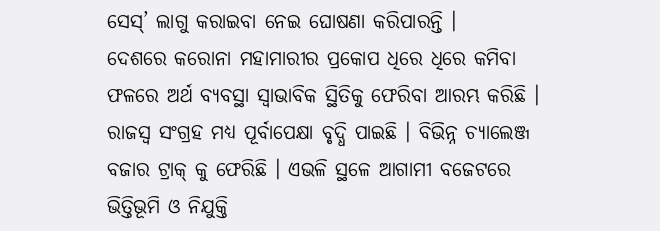ସେସ୍’ ଲାଗୁ କରାଇବା ନେଇ ଘୋଷଣା କରିପାରନ୍ତି ।
ଦେଶରେ କରୋନା ମହାମାରୀର ପ୍ରକୋପ ଧିରେ ଧିରେ କମିବା ଫଳରେ ଅର୍ଥ ବ୍ୟବସ୍ଥା ସ୍ୱାଭାବିକ ସ୍ଥିତିକୁ ଫେରିବା ଆରମ୍ଭ କରିଛି । ରାଜସ୍ୱ ସଂଗ୍ରହ ମଧ୍ୟ ପୂର୍ବାପେକ୍ଷା ବୃଦ୍ଧି ପାଇଛି । ବିଭିନ୍ନ ଚ୍ୟାଲେଞ୍ଜ ବଜାର ଟ୍ରାକ୍ କୁ ଫେରିଛି । ଏଭଳି ସ୍ଥଳେ ଆଗାମୀ ବଜେଟରେ ଭିତ୍ତିଭୂମି ଓ ନିଯୁକ୍ତି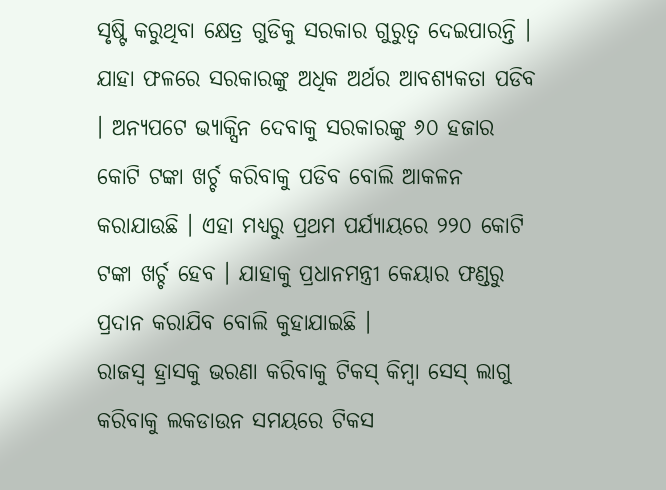ସୃଷ୍ଟି କରୁଥିବା କ୍ଷେତ୍ର ଗୁଡିକୁ ସରକାର ଗୁରୁତ୍ୱ ଦେଇପାରନ୍ତି । ଯାହା ଫଳରେ ସରକାରଙ୍କୁ ଅଧିକ ଅର୍ଥର ଆବଶ୍ୟକତା ପଡିବ । ଅନ୍ୟପଟେ ଭ୍ୟାକ୍ସିନ ଦେବାକୁ ସରକାରଙ୍କୁ ୬୦ ହଜାର କୋଟି ଟଙ୍କା ଖର୍ଚ୍ଚ କରିବାକୁ ପଡିବ ବୋଲି ଆକଳନ କରାଯାଉଛି । ଏହା ମଧ୍ୟରୁ ପ୍ରଥମ ପର୍ଯ୍ୟାୟରେ ୨୨୦ କୋଟି ଟଙ୍କା ଖର୍ଚ୍ଚ ହେବ । ଯାହାକୁ ପ୍ରଧାନମନ୍ତ୍ରୀ କେୟାର ଫଣ୍ଡରୁ ପ୍ରଦାନ କରାଯିବ ବୋଲି କୁହାଯାଇଛି ।
ରାଜସ୍ୱ ହ୍ରାସକୁ ଭରଣା କରିବାକୁ ଟିକସ୍ କିମ୍ବା ସେସ୍ ଲାଗୁ କରିବାକୁ ଲକଡାଉନ ସମୟରେ ଟିକସ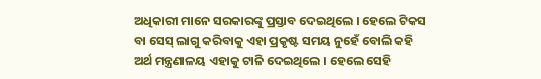ଅଧିକାରୀ ମାନେ ସରକାରଙ୍କୁ ପ୍ରସ୍ତାବ ଦେଇଥିଲେ । ହେଲେ ଟିକସ ବା ସେସ୍ ଲାଗୁ କରିବାକୁ ଏହା ପ୍ରକୃଷ୍ଟ ସମୟ ନୁହେଁ ବୋଲି କହି ଅର୍ଥ ମନ୍ତ୍ରଣାଳୟ ଏହାକୁ ଟାଳି ଦେଇଥିଲେ । ହେଲେ ସେହି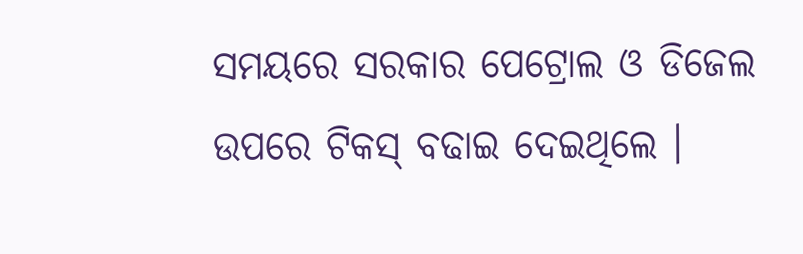ସମୟରେ ସରକାର ପେଟ୍ରୋଲ ଓ ଡିଜେଲ ଉପରେ ଟିକସ୍ ବଢାଇ ଦେଇଥିଲେ ।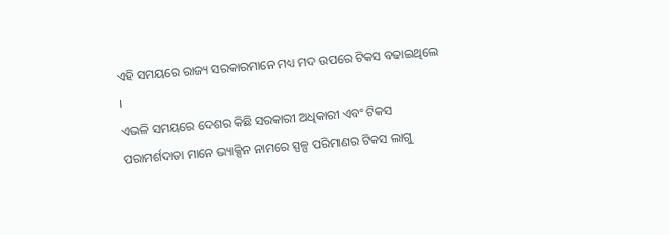ଏହି ସମୟରେ ରାଜ୍ୟ ସରକାରମାନେ ମଧ୍ୟ ମଦ ଉପରେ ଟିକସ ବଢାଇଥିଲେ ।
ଏଭଳି ସମୟରେ ଦେଶର କିଛି ସରକାରୀ ଅଧିକାରୀ ଏବଂ ଟିକସ ପରାମର୍ଶଦାତା ମାନେ ଭ୍ୟାକ୍ସିନ ନାମରେ ସ୍ପଳ୍ପ ପରିମାଣର ଟିକସ ଲାଗୁ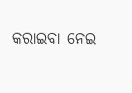କରାଇବା ନେଇ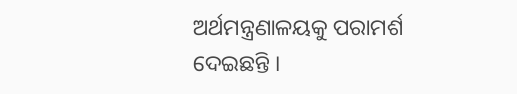ଅର୍ଥମନ୍ତ୍ରଣାଳୟକୁ ପରାମର୍ଶ ଦେଇଛନ୍ତି ।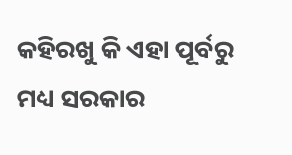କହିରଖୁ କି ଏହା ପୂର୍ବରୁ ମଧ୍ୟ ସରକାର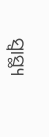ସ୍ୱାସ୍ଥ୍ୟ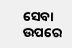ସେବା ଉପରେ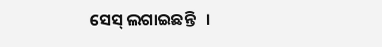ସେସ୍ ଲଗାଇଛନ୍ତି   ।